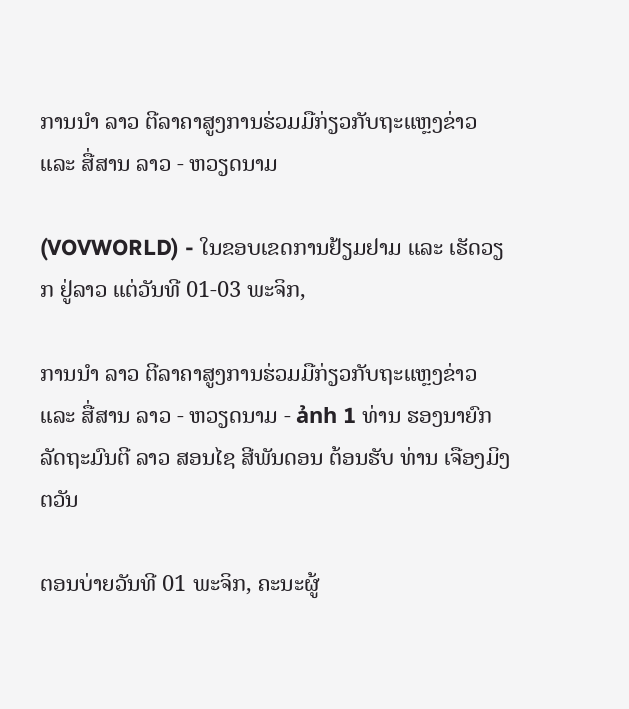ການນຳ ລາວ ຕີລາຄາສູງການຮ່ວມມືກ່ຽວກັບຖະແຫຼງຂ່າວ ແລະ ສື່ສານ ລາວ - ຫວຽດນາມ

(VOVWORLD) - ໃນຂອບເຂດການຢ້ຽມຢາມ ແລະ ເຮັດວຽກ ຢູ່ລາວ ແຕ່ວັນທີ 01-03 ພະຈິກ,

ການນຳ ລາວ ຕີລາຄາສູງການຮ່ວມມືກ່ຽວກັບຖະແຫຼງຂ່າວ ແລະ ສື່ສານ ລາວ - ຫວຽດນາມ - ảnh 1 ທ່ານ ຮອງນາຍົກລັດຖະມົນຕີ ລາວ ສອນໄຊ ສີພັນດອນ ຕ້ອນຮັບ ທ່ານ ເຈືອງມິງຕວັນ

ຕອນບ່າຍວັນທີ 01 ພະຈິກ, ຄະນະຜູ້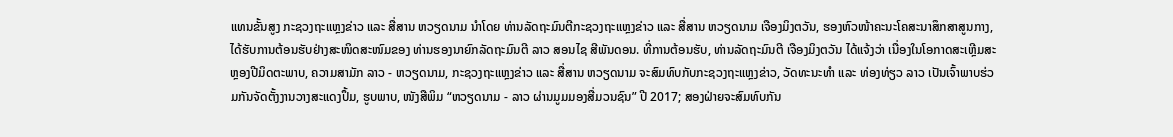ແທນຂັ້ນສູງ ກະຊວງຖະແຫຼງຂ່າວ ແລະ ສື່ສານ ຫວຽດນາມ ນຳໂດຍ ທ່ານລັດຖະມົນຕີກະຊວງຖະແຫຼງຂ່າວ ແລະ ສື່ສານ ຫວຽດນາມ ເຈືອງມິງຕວັນ, ຮອງຫົວໜ້າຄະນະໂຄສະນາສຶກສາສູນກາງ, ໄດ້ຮັບການຕ້ອນຮັບຢ່າງສະໜິດສະໜົມຂອງ ທ່ານຮອງນາຍົກລັດຖະມົນຕີ ລາວ ສອນໄຊ ສີພັນດອນ. ທີ່ການຕ້ອນຮັບ, ທ່ານລັດຖະມົນຕີ ເຈືອງມິງຕວັນ ໄດ້ແຈ້ງວ່າ ເນື່ອງໃນໂອກາດສະເຫຼີມສະຫຼອງປີມິດຕະພາບ, ຄວາມສາມັກ ລາວ - ຫວຽດນາມ, ກະຊວງຖະແຫຼງຂ່າວ ແລະ ສື່ສານ ຫວຽດນາມ ຈະສົມທົບກັບກະຊວງຖະແຫຼງຂ່າວ, ວັດທະນະທຳ ແລະ ທ່ອງທ່ຽວ ລາວ ເປັນເຈົ້າພາບຮ່ວມກັນຈັດຕັ້ງງານວາງສະແດງປຶ້ມ, ຮູບພາບ, ໜັງສືພິມ “ຫວຽດນາມ - ລາວ ຜ່ານມູມມອງສື່ມວນຊົນ” ປີ 2017; ສອງຝ່າຍຈະສົມທົບກັນ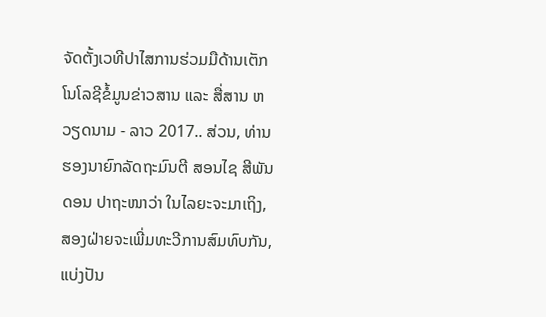ຈັດຕັ້ງເວທີປາໄສການຮ່ວມມືດ້ານເຕັກໂນໂລຊີຂໍ້ມູນຂ່າວສານ ແລະ ສື່ສານ ຫວຽດນາມ - ລາວ 2017.. ສ່ວນ, ທ່ານຮອງນາຍົກລັດຖະມົນຕີ ສອນໄຊ ສີພັນດອນ ປາຖະໜາວ່າ ໃນໄລຍະຈະມາເຖິງ, ສອງຝ່າຍຈະເພີ່ມທະວີການສົມທົບກັນ, ແບ່ງປັນ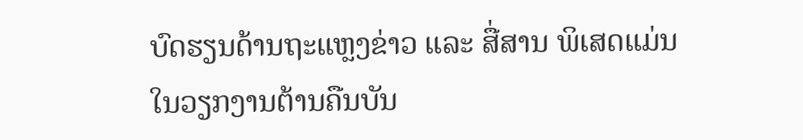ບົດຮຽນດ້ານຖະແຫຼງຂ່າວ ແລະ ສື່ສານ ພິເສດແມ່ນໃນວຽກງານຕ້ານຄືນບັນ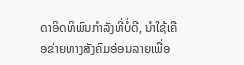ດາອິດທິພົນກຳລັງທີ່ບໍ່ດີ, ນຳໃຊ້ເຄືອຂ່າຍທາງສັງຄົມອ່ອນລາຍເພື່ອ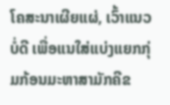ໂຄສະນາເຜີຍແຜ່, ເວົ້າແນວບໍ່ດີ ເພື່ອແນໃສ່ແບ່ງແຍກກຸ່ມກ້ອນມະຫາສາມັກຄີຂ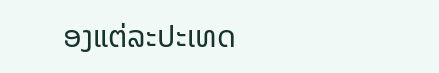ອງແຕ່ລະປະເທດ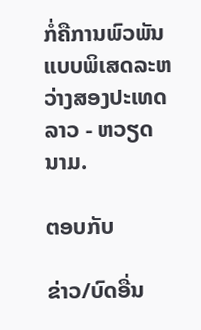ກໍ່ຄືການພົວພັນແບບພິເສດລະຫວ່າງສອງປະເທດ ລາວ - ຫວຽດນາມ.

ຕອບກັບ

ຂ່າວ/ບົດອື່ນ